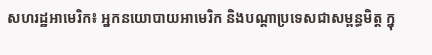សហរដ្ឋអាមេរិក៖ អ្នកនយោបាយអាមេរិក និងបណ្តាប្រទេសជាសម្ពន្ធមិត្ត ក្នុ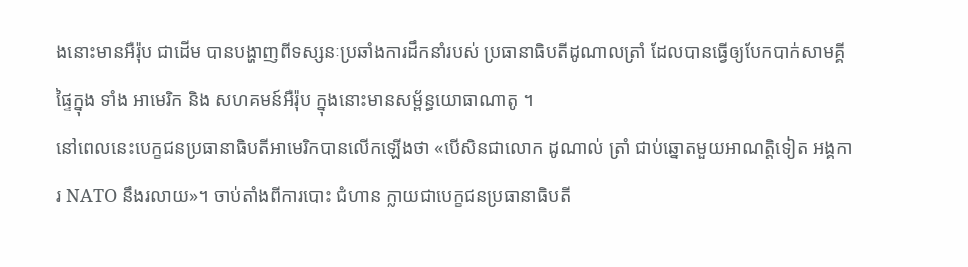ងនោះមានអឺរ៉ុប ជាដើម បានបង្ហាញពីទស្សនៈប្រឆាំងការដឹកនាំរបស់ ប្រធានាធិបតីដូណាលត្រាំ ដែលបានធ្វើឲ្យបែកបាក់សាមគ្គី ផ្ទៃក្នុង ទាំង អាមេរិក និង សហគមន៍អឺរ៉ុប ក្នុងនោះមានសម្ព័ន្ធយោធាណាតូ ។
នៅពេលនេះបេក្ខជនប្រធានាធិបតីអាមេរិកបានលើកឡើងថា «បើសិនជាលោក ដូណាល់ ត្រាំ ជាប់ឆ្នោតមួយអាណត្តិទៀត អង្គការ NATO នឹងរលាយ»។ ចាប់តាំងពីការបោះ ជំហាន ក្លាយជាបេក្ខជនប្រធានាធិបតី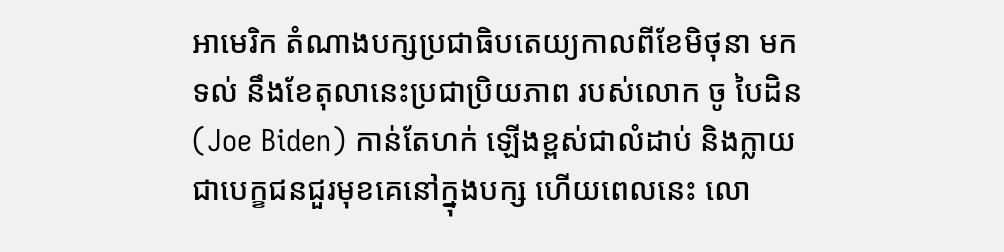អាមេរិក តំណាងបក្សប្រជាធិបតេយ្យកាលពីខែមិថុនា មកទល់ នឹងខែតុលានេះប្រជាប្រិយភាព របស់លោក ចូ បៃដិន (Joe Biden) កាន់តែហក់ ឡើងខ្ពស់ជាលំដាប់ និងក្លាយជាបេក្ខជនជួរមុខគេនៅក្នុងបក្ស ហើយពេលនេះ លោ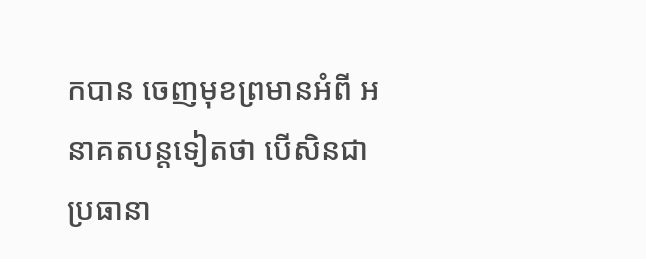កបាន ចេញមុខព្រមានអំពី អនាគតបន្តទៀតថា បើសិនជាប្រធានា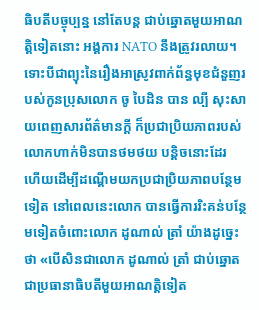ធិបតីបច្ចុប្បន្ន នៅតែបន្ត ជាប់ឆ្នោតមួយអាណត្តិទៀតនោះ អង្គការ NATO នឹងត្រូវរលាយ។
ទោះបីជាព្យុះនៃរឿងអាស្រូវពាក់ព័ន្ធមុខជំនួញរបស់កូនប្រុសលោក ចូ បៃដិន បាន ល្បី សុះសាយពេញសារព័ត៌មានក្តី ក៏ប្រជាប្រិយភាពរបស់លោកហាក់មិនបានថមថយ បន្តិចនោះដែរ ហើយដើម្បីដណ្តើមយកប្រជាប្រិយភាពបន្ថែមទៀត នៅពេលនេះលោក បានធ្វើការរិះគន់បន្ថែមទៀតចំពោះលោក ដូណាល់ ត្រាំ យ៉ាងដូច្នេះថា «បើសិនជាលោក ដូណាល់ ត្រាំ ជាប់ឆ្នោតជាប្រធានាធិបតីមួយអាណត្តិទៀត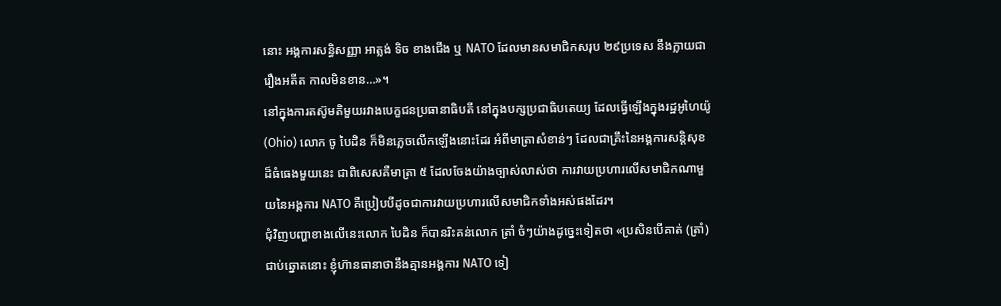នោះ អង្គការសន្ធិសញ្ញា អាត្លង់ ទិច ខាងជើង ឬ NATO ដែលមានសមាជិកសរុប ២៩ប្រទេស នឹងក្លាយជា រឿងអតីត កាលមិនខាន…»។
នៅក្នុងការតស៊ូមតិមួយរវាងបេក្ខជនប្រធានាធិបតី នៅក្នុងបក្សប្រជាធិបតេយ្យ ដែលធ្វើឡើងក្នុងរដ្ឋអូហៃយ៉ូ (Ohio) លោក ចូ បៃដិន ក៏មិនភ្លេចលើកឡើងនោះដែរ អំពីមាត្រាសំខាន់ៗ ដែលជាគ្រឹះនៃអង្គការសន្តិសុខដ៏ធំធេងមួយនេះ ជាពិសេសគឺមាត្រា ៥ ដែលចែងយ៉ាងច្បាស់លាស់ថា ការវាយប្រហារលើសមាជិកណាមួយនៃអង្គការ NATO គឺប្រៀបបីដូចជាការវាយប្រហារលើសមាជិកទាំងអស់ផងដែរ។
ជុំវិញបញ្ហាខាងលើនេះលោក បៃដិន ក៏បានរិះគន់លោក ត្រាំ ចំៗយ៉ាងដូច្នេះទៀតថា «ប្រសិនបើគាត់ (ត្រាំ) ជាប់ឆ្នោតនោះ ខ្ញុំហ៊ានធានាថានឹងគ្មានអង្គការ NATO ទៀ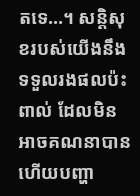តទេ…។ សន្តិសុខរបស់យើងនឹងទទួលរងផលប៉ះពាល់ ដែលមិនអាចគណនាបាន ហើយបញ្ហា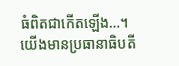ធំពិតជាកើតឡើង…។ យើងមានប្រធានាធិបតី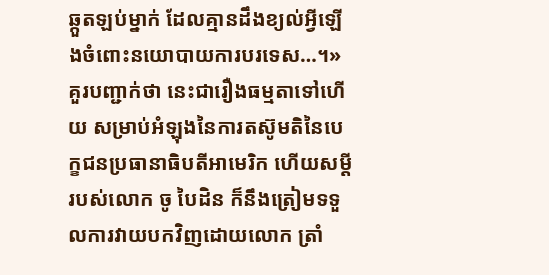ឆ្កួតឡប់ម្នាក់ ដែលគ្មានដឹងខ្យល់អ្វីឡើងចំពោះនយោបាយការបរទេស…។» គួរបញ្ជាក់ថា នេះជារឿងធម្មតាទៅហើយ សម្រាប់អំឡុងនៃការតស៊ូមតិនៃបេក្ខជនប្រធានាធិបតីអាមេរិក ហើយសម្តីរបស់លោក ចូ បៃដិន ក៏នឹងត្រៀមទទួលការវាយបកវិញដោយលោក ត្រាំ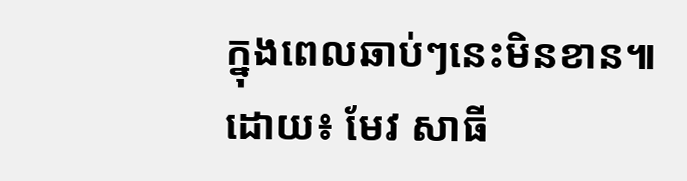ក្នុងពេលឆាប់ៗនេះមិនខាន៕
ដោយ៖ មែវ សាធី